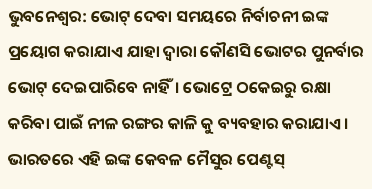ଭୁବନେଶ୍ୱର: ଭୋଟ୍ ଦେବା ସମୟରେ ନିର୍ବାଚନୀ ଇଙ୍କ ପ୍ରୟୋଗ କରାଯାଏ ଯାହା ଦ୍ୱାରା କୌଣସି ଭୋଟର ପୁନର୍ବାର ଭୋଟ୍ ଦେଇପାରିବେ ନାହିଁ। ଭୋଟ୍ରେ ଠକେଇରୁ ରକ୍ଷା କରିବା ପାଇଁ ନୀଳ ରଙ୍ଗର କାଳି କୁ ବ୍ୟବହାର କରାଯାଏ ।
ଭାରତରେ ଏହି ଇଙ୍କ କେବଳ ମୈସୁର ପେଣ୍ଟସ୍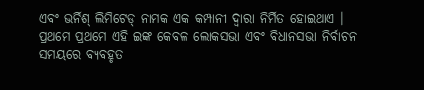ଏବଂ ଭର୍ନିଶ୍ ଲିମିଟେଡ୍ ନାମକ ଏକ କମ୍ପାନୀ ଦ୍ୱାରା ନିର୍ମିତ ହୋଇଥାଏ । ପ୍ରଥମେ ପ୍ରଥମେ ଏହି ଇଙ୍କ କେବଳ ଲୋକସଭା ଏବଂ ବିଧାନସଭା ନିର୍ବାଚନ ସମୟରେ ବ୍ୟବହୃତ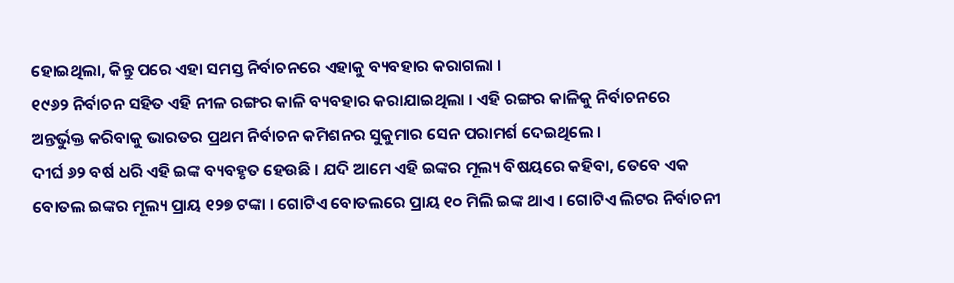ହୋଇଥିଲା, କିନ୍ତୁ ପରେ ଏହା ସମସ୍ତ ନିର୍ବାଚନରେ ଏହାକୁ ବ୍ୟବହାର କରାଗଲା ।
୧୯୬୨ ନିର୍ବାଚନ ସହିତ ଏହି ନୀଳ ରଙ୍ଗର କାଳି ବ୍ୟବହାର କରାଯାଇଥିଲା । ଏହି ରଙ୍ଗର କାଳିକୁ ନିର୍ବାଚନରେ ଅନ୍ତର୍ଭୁକ୍ତ କରିବାକୁ ଭାରତର ପ୍ରଥମ ନିର୍ବାଚନ କମିଶନର ସୁକୁମାର ସେନ ପରାମର୍ଶ ଦେଇଥିଲେ ।
ଦୀର୍ଘ ୬୨ ବର୍ଷ ଧରି ଏହି ଇଙ୍କ ବ୍ୟବହୃତ ହେଉଛି । ଯଦି ଆମେ ଏହି ଇଙ୍କର ମୂଲ୍ୟ ବିଷୟରେ କହିବା, ତେବେ ଏକ ବୋତଲ ଇଙ୍କର ମୂଲ୍ୟ ପ୍ରାୟ ୧୨୭ ଟଙ୍କା । ଗୋଟିଏ ବୋତଲରେ ପ୍ରାୟ ୧୦ ମିଲି ଇଙ୍କ ଥାଏ । ଗୋଟିଏ ଲିଟର ନିର୍ବାଚନୀ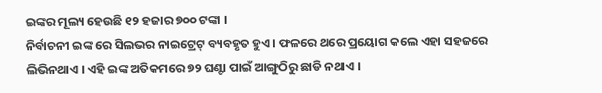ଇଙ୍କର ମୂଲ୍ୟ ହେଉଛି ୧୨ ହଜାର ୭୦୦ ଟଙ୍କା ।
ନିର୍ବାଚନୀ ଇଙ୍କ ରେ ସିଲଭର ନାଇଟ୍ରେଟ୍ ବ୍ୟବହୃତ ହୁଏ । ଫଳରେ ଥରେ ପ୍ରୟୋଗ କଲେ ଏହା ସହଜରେ ଲିଭିନଥାଏ । ଏହି ଇଙ୍କ ଅତିକମରେ ୭୨ ଘଣ୍ଟା ପାଇଁ ଆଙ୍ଗୁଠିରୁ ଛାଡି ନଥାଏ ।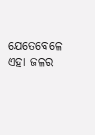ଯେତେବେଳେ ଏହା ଜଳର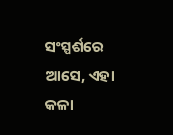ସଂସ୍ପର୍ଶରେ ଆସେ, ଏହା କଳା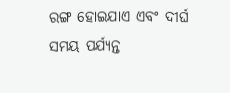ରଙ୍ଗ ହୋଇଯାଏ ଏବଂ ଦୀର୍ଘ ସମୟ ପର୍ଯ୍ୟନ୍ତ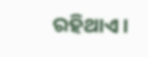ରହିଥାଏ ।